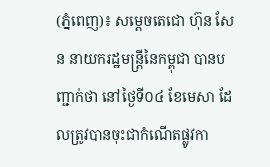(ភ្នំពេញ)៖ សម្តេចតេជោ ហ៊ុន សែន នាយករដ្ឋមន្រ្តីនៃកម្ពុជា បានបញ្ជាក់ថា នៅថ្ងៃទី០៤ ខែមេសា ដែលត្រូវបានចុះជាកំណើតផ្លូវកា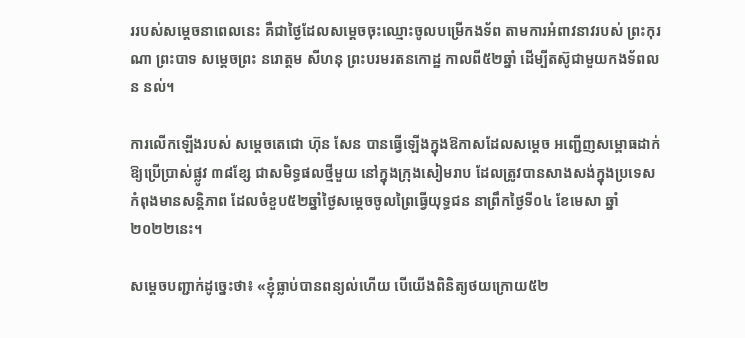ររបស់សម្តេចនាពេលនេះ គឺជាថ្ងៃដែលសម្តេចចុះឈ្មោះចូលបម្រើកងទ័ព តាមការអំពាវនាវរបស់ ព្រះកុរណា ព្រះបាទ សម្តេចព្រះ នរោត្តម សីហនុ ព្រះបរមរតនកោដ្ឋ កាលពី៥២ឆ្នាំ ដើម្បីតស៊ូជាមួយកងទ័ពលន នល់។

ការលើកឡើងរបស់ សម្តេចតេជោ ហ៊ុន សែន បានធ្វើឡើងក្នុងឱកាសដែលសម្តេច អញ្ជើញសម្ពោធដាក់ឱ្យប្រើប្រាស់ផ្លូវ ៣៨ខ្សែ ជាសមិទ្ធផលថ្មីមួយ នៅក្នុងក្រុងសៀមរាប ដែលត្រូវបានសាងសង់ក្នុងប្រទេសកំពុងមានសន្តិភាព ដែលចំខួប៥២ឆ្នាំថ្ងៃសម្តេចចូលព្រៃធ្វើយុទ្ធជន នាព្រឹកថ្ងៃទី០៤ ខែមេសា ឆ្នាំ២០២២នេះ។

សម្តេចបញ្ជាក់ដូច្នេះថា៖ «ខ្ញុំធ្លាប់បានពន្យល់ហើយ បើយើងពិនិត្យថយក្រោយ៥២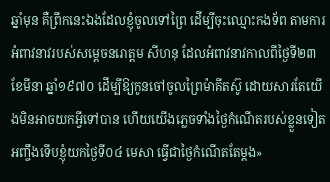ឆ្នាំមុន គឺព្រឹកនេះឯងដែលខ្ញុំចូលទៅព្រៃ ដើម្បីចុះឈ្មោះកងទ័ព តាមការអំពាវនាវរបស់សម្តេចនរោត្តម សីហនុ ដែលអំពាវនាវកាលពីថ្ងៃទី២៣ ខែមីនា ឆ្នាំ១៩៧០ ដើម្បីឱ្យកូនចៅចូលព្រៃម៉ាគីតស៊ូ ដោយសារតែយើងមិនអាចយកអ្វីទៅបាន ហើយយើងភ្លេចទាំងថ្ងៃកំណើតរបស់ខ្លួនទៀត អញ្ចឹងទើបខ្ញុំយកថ្ងៃទី០៤ មេសា ធ្វើជាថ្ងៃកំណើតតែម្តង»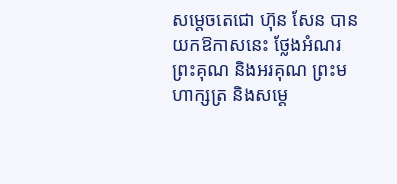សម្តេចតេជោ ហ៊ុន សែន បានយកឱកាសនេះ ថ្លែងអំណរព្រះគុណ និងអរគុណ ព្រះមហាក្សត្រ និងសម្តេ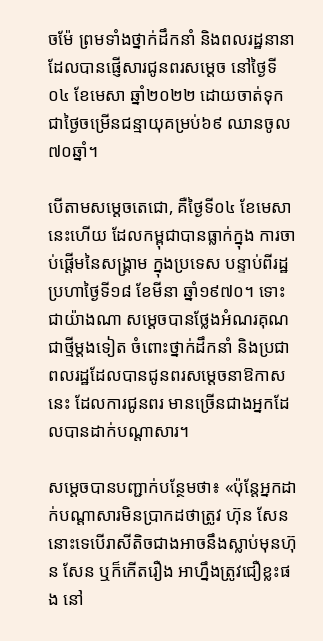ចម៉ែ ព្រមទាំងថ្នាក់ដឹកនាំ និងពលរដ្ឋនានា ដែលបានផ្ញើសារជូនពរសម្តេច នៅថ្ងៃទី០៤ ខែមេសា ឆ្នាំ២០២២ ដោយចាត់ទុកជាថ្ងៃចម្រើនជន្មាយុគម្រប់៦៩ ឈានចូល៧០ឆ្នាំ។

បើតាមសម្តេចតេជោ, គឺថ្ងៃទី០៤ ខែមេសានេះហើយ ដែលកម្ពុជាបានធ្លាក់ក្នុង ការចាប់ផ្តើមនៃសង្គ្រាម ក្នុងប្រទេស បន្ទាប់ពីរដ្ឋប្រហាថ្ងៃទី១៨ ខែមីនា ឆ្នាំ១៩៧០។ ទោះជាយ៉ាងណា សម្តេចបានថ្លែងអំណរគុណជាថ្មីម្តងទៀត ចំពោះថ្នាក់ដឹកនាំ និងប្រជាពលរដ្ឋដែលបានជូនពរសម្តេចនាឱកាសនេះ ដែលការជូនពរ មានច្រើនជាងអ្នកដែលបានដាក់បណ្តាសារ។

សម្តេចបានបញ្ជាក់បន្ថែមថា៖ «ប៉ុន្តែអ្នកដាក់បណ្តាសារមិនប្រាកដថាត្រូវ ហ៊ុន សែន នោះទេបើរាសីតិចជាងអាចនឹងស្លាប់មុនហ៊ុន សែន ឬក៏កើតរឿង អាហ្នឹងត្រូវជឿខ្លះផង នៅ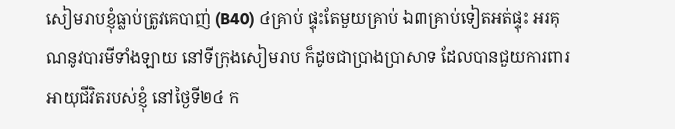សៀមរាបខ្ញុំធ្លាប់ត្រូវគេបាញ់ (B40) ៤គ្រាប់ ផ្ទុះតែមួយគ្រាប់ ឯ៣គ្រាប់ទៀតអត់ផ្ទុះ អរគុណនូវបារមីទាំងឡាយ នៅទីក្រុងសៀមរាប ក៏ដូចជាប្រាងប្រាសាទ ដែលបានជួយការពារអាយុជីវិតរបស់ខ្ញុំ នៅថ្ងៃទី២៤ ក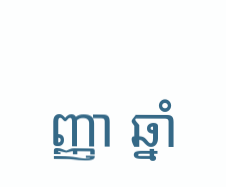ញ្ញា ឆ្នាំ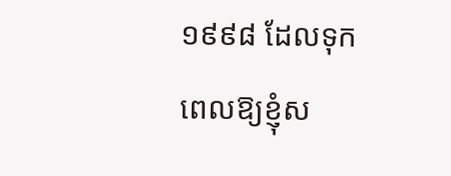១៩៩៨ ដែលទុកពេលឱ្យខ្ញុំស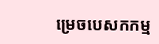ម្រេចបេសកកម្ម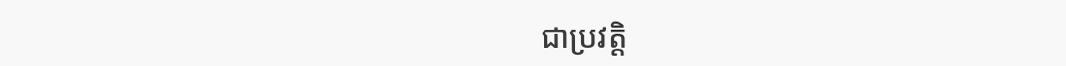ជាប្រវត្តិ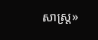សាស្រ្ត»